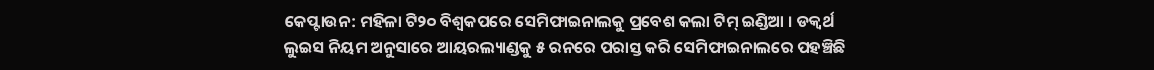କେପ୍ଟାଉନ: ମହିଳା ଟି୨୦ ବିଶ୍ବକପରେ ସେମିଫାଇନାଲକୁ ପ୍ରବେଶ କଲା ଟିମ୍ ଇଣ୍ଡିଆ । ଡକ୍ୱର୍ଥ ଲୁଇସ ନିୟମ ଅନୁସାରେ ଆୟରଲ୍ୟାଣ୍ଡକୁ ୫ ରନରେ ପରାସ୍ତ କରି ସେମିଫାଇନାଲରେ ପହଞ୍ଚିଛି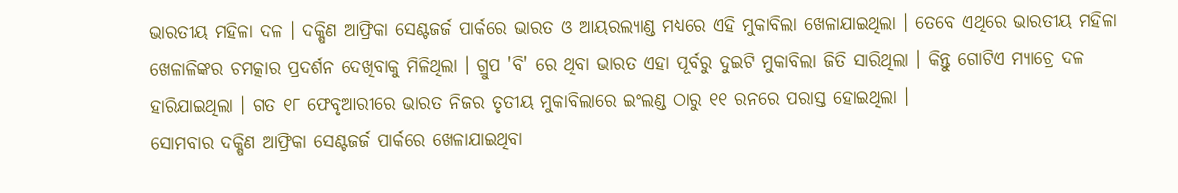ଭାରତୀୟ ମହିଳା ଦଳ । ଦକ୍ଷିଣ ଆଫ୍ରିକା ସେଣ୍ଟଜର୍ଜ ପାର୍କରେ ଭାରତ ଓ ଆୟରଲ୍ୟାଣ୍ଡ ମଧ୍ୟରେ ଏହି ମୁକାବିଲା ଖେଳାଯାଇଥିଲା । ତେବେ ଏଥିରେ ଭାରତୀୟ ମହିଳା ଖେଳାଳିଙ୍କର ଚମତ୍କାର ପ୍ରଦର୍ଶନ ଦେଖିବାକୁ ମିଳିଥିଲା । ଗ୍ରୁପ 'ବି' ରେ ଥିବା ଭାରତ ଏହା ପୂର୍ବରୁ ଦୁଇଟି ମୁକାବିଲା ଜିତି ସାରିଥିଲା । କିନ୍ତୁ ଗୋଟିଏ ମ୍ୟାଚ୍ରେ ଦଳ ହାରିଯାଇଥିଲା । ଗତ ୧୮ ଫେବୃଆରୀରେ ଭାରତ ନିଜର ତୃତୀୟ ମୁକାବିଲାରେ ଇଂଲଣ୍ଡ ଠାରୁ ୧୧ ରନରେ ପରାସ୍ତ ହୋଇଥିଲା ।
ସୋମବାର ଦକ୍ଷିଣ ଆଫ୍ରିକା ସେଣ୍ଟଜର୍ଜ ପାର୍କରେ ଖେଳାଯାଇଥିବା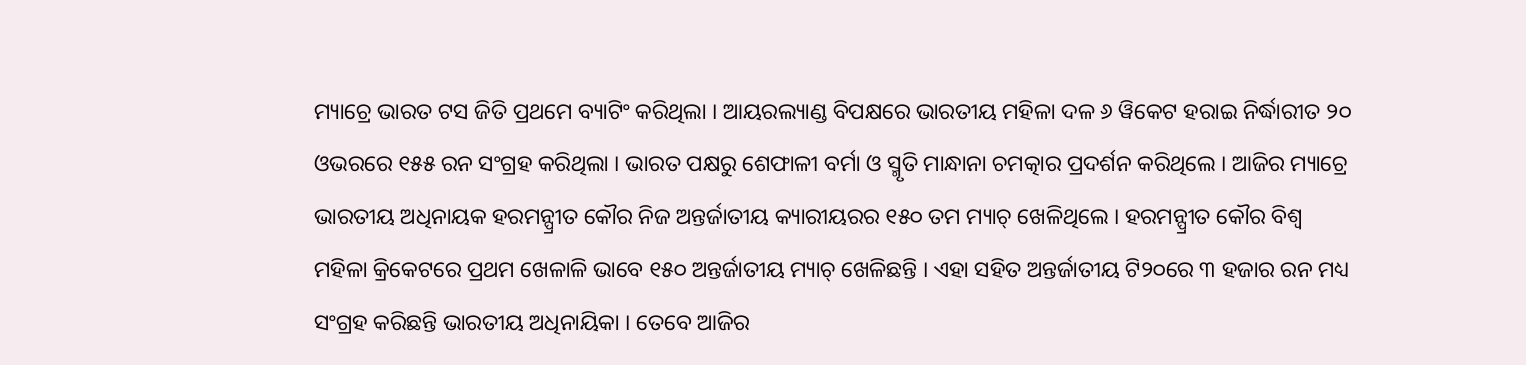ମ୍ୟାଚ୍ରେ ଭାରତ ଟସ ଜିତି ପ୍ରଥମେ ବ୍ୟାଟିଂ କରିଥିଲା । ଆୟରଲ୍ୟାଣ୍ଡ ବିପକ୍ଷରେ ଭାରତୀୟ ମହିଳା ଦଳ ୬ ୱିକେଟ ହରାଇ ନିର୍ଦ୍ଧାରୀତ ୨୦ ଓଭରରେ ୧୫୫ ରନ ସଂଗ୍ରହ କରିଥିଲା । ଭାରତ ପକ୍ଷରୁ ଶେଫାଳୀ ବର୍ମା ଓ ସ୍ମୃତି ମାନ୍ଧାନା ଚମତ୍କାର ପ୍ରଦର୍ଶନ କରିଥିଲେ । ଆଜିର ମ୍ୟାଚ୍ରେ ଭାରତୀୟ ଅଧିନାୟକ ହରମନ୍ପ୍ରୀତ କୌର ନିଜ ଅନ୍ତର୍ଜାତୀୟ କ୍ୟାରୀୟରର ୧୫୦ ତମ ମ୍ୟାଚ୍ ଖେଳିଥିଲେ । ହରମନ୍ପ୍ରୀତ କୌର ବିଶ୍ବ ମହିଳା କ୍ରିକେଟରେ ପ୍ରଥମ ଖେଳାଳି ଭାବେ ୧୫୦ ଅନ୍ତର୍ଜାତୀୟ ମ୍ୟାଚ୍ ଖେଳିଛନ୍ତି । ଏହା ସହିତ ଅନ୍ତର୍ଜାତୀୟ ଟି୨୦ରେ ୩ ହଜାର ରନ ମଧ୍ୟ ସଂଗ୍ରହ କରିଛନ୍ତି ଭାରତୀୟ ଅଧିନାୟିକା । ତେବେ ଆଜିର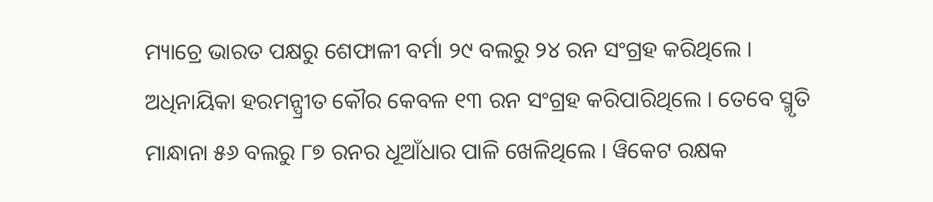ମ୍ୟାଚ୍ରେ ଭାରତ ପକ୍ଷରୁ ଶେଫାଳୀ ବର୍ମା ୨୯ ବଲରୁ ୨୪ ରନ ସଂଗ୍ରହ କରିଥିଲେ । ଅଧିନାୟିକା ହରମନ୍ପ୍ରୀତ କୌର କେବଳ ୧୩ ରନ ସଂଗ୍ରହ କରିପାରିଥିଲେ । ତେବେ ସ୍ମୃତି ମାନ୍ଧାନା ୫୬ ବଲରୁ ୮୭ ରନର ଧୂଆଁଧାର ପାଳି ଖେଳିଥିଲେ । ୱିକେଟ ରକ୍ଷକ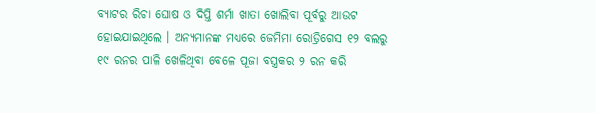ବ୍ୟାଟର ରିଚା ଘୋଷ ଓ ଦିପ୍ତି ଶର୍ମା ଖାତା ଖୋଲିବା ପୂର୍ବରୁ ଆଉଟ ହୋଇଯାଇଥିଲେ । ଅନ୍ୟମାନଙ୍କ ମଧ୍ୟରେ ଜେମିମା ରୋଡ୍ରିଗେସ ୧୨ ବଲରୁ ୧୯ ରନର ପାଳି ଖେଳିଥିବା ବେଳେ ପୂଜା ବସ୍ତ୍ରକର ୨ ରନ କରି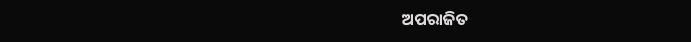ଅପରାଜିତ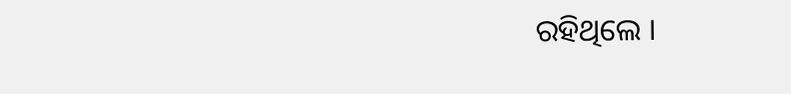ରହିଥିଲେ ।